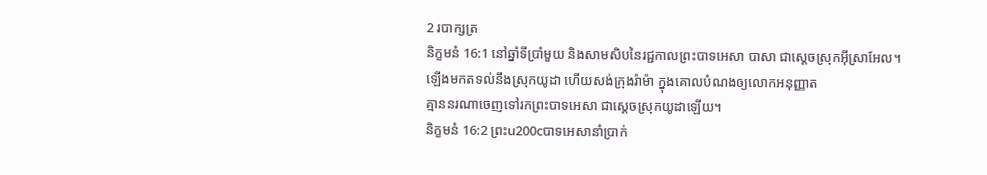2 របាក្សត្រ
និក្ខមនំ 16:1 នៅឆ្នាំទីប្រាំមួយ និងសាមសិបនៃរជ្ជកាលព្រះបាទអេសា បាសា ជាស្ដេចស្រុកអ៊ីស្រាអែល។
ឡើងមកតទល់នឹងស្រុកយូដា ហើយសង់ក្រុងរ៉ាម៉ា ក្នុងគោលបំណងឲ្យលោកអនុញ្ញាត
គ្មាននរណាចេញទៅរកព្រះបាទអេសា ជាស្ដេចស្រុកយូដាឡើយ។
និក្ខមនំ 16:2 ព្រះu200cបាទអេសានាំប្រាក់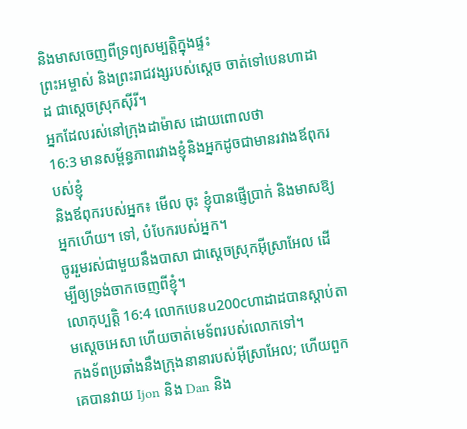និងមាសចេញពីទ្រព្យសម្បត្តិក្នុងផ្ទះ
ព្រះអម្ចាស់ និងព្រះរាជវង្សរបស់ស្ដេច ចាត់ទៅបេនហាដាដ ជាស្ដេចស្រុកស៊ីរី។
អ្នកដែលរស់នៅក្រុងដាម៉ាស ដោយពោលថា
16:3 មានសម្ព័ន្ធភាពរវាងខ្ញុំនិងអ្នកដូចជាមានរវាងឪពុករបស់ខ្ញុំ
និងឪពុករបស់អ្នក៖ មើល ចុះ ខ្ញុំបានផ្ញើប្រាក់ និងមាសឱ្យអ្នកហើយ។ ទៅ, បំបែករបស់អ្នក។
ចូររួមរស់ជាមួយនឹងបាសា ជាស្ដេចស្រុកអ៊ីស្រាអែល ដើម្បីឲ្យទ្រង់ចាកចេញពីខ្ញុំ។
លោកុប្បត្តិ 16:4 លោកបេនu200cហាដាដបានស្តាប់តាមស្ដេចអេសា ហើយចាត់មេទ័ពរបស់លោកទៅ។
កងទ័ពប្រឆាំងនឹងក្រុងនានារបស់អ៊ីស្រាអែល; ហើយពួកគេបានវាយ Ijon និង Dan និង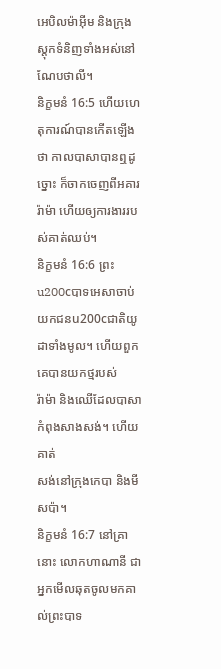អេបិលម៉ាអ៊ីម និងក្រុងស្តុកទំនិញទាំងអស់នៅណែបថាលី។
និក្ខមនំ 16:5 ហើយហេតុការណ៍បានកើតឡើងថា កាលបាសាបានឮដូច្នោះ ក៏ចាកចេញពីអគារ
រ៉ាម៉ា ហើយឲ្យការងាររបស់គាត់ឈប់។
និក្ខមនំ 16:6 ព្រះu200cបាទអេសាចាប់យកជនu200cជាតិយូដាទាំងមូល។ ហើយពួកគេបានយកថ្មរបស់
រ៉ាម៉ា និងឈើដែលបាសាកំពុងសាងសង់។ ហើយគាត់
សង់នៅក្រុងកេបា និងមីសប៉ា។
និក្ខមនំ 16:7 នៅគ្រានោះ លោកហាណានី ជាអ្នកមើលឆុតចូលមកគាល់ព្រះបាទ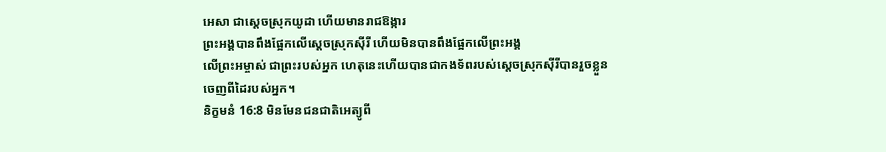អេសា ជាស្ដេចស្រុកយូដា ហើយមានរាជឱង្ការ
ព្រះអង្គបានពឹងផ្អែកលើស្ដេចស្រុកស៊ីរី ហើយមិនបានពឹងផ្អែកលើព្រះអង្គ
លើព្រះអម្ចាស់ ជាព្រះរបស់អ្នក ហេតុនេះហើយបានជាកងទ័ពរបស់ស្ដេចស្រុកស៊ីរីបានរួចខ្លួន
ចេញពីដៃរបស់អ្នក។
និក្ខមនំ 16:8 មិនមែនជនជាតិអេត្យូពី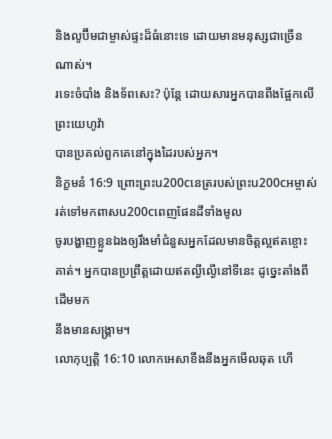និងលូប៊ីមជាម្ចាស់ផ្ទះដ៏ធំនោះទេ ដោយមានមនុស្សជាច្រើនណាស់។
រទេះចំបាំង និងទ័ពសេះ? ប៉ុន្តែ ដោយសារអ្នកបានពឹងផ្អែកលើព្រះយេហូវ៉ា
បានប្រគល់ពួកគេនៅក្នុងដៃរបស់អ្នក។
និក្ខមនំ 16:9 ព្រោះព្រះu200cនេត្ររបស់ព្រះu200cអម្ចាស់រត់ទៅមកពាសu200cពេញផែនដីទាំងមូល
ចូរបង្ហាញខ្លួនឯងឲ្យរឹងមាំជំនួសអ្នកដែលមានចិត្តល្អឥតខ្ចោះ
គាត់។ អ្នកបានប្រព្រឹត្តដោយឥតល្ងីល្ងើនៅទីនេះ ដូច្នេះតាំងពីដើមមក
នឹងមានសង្រ្គាម។
លោកុប្បត្តិ 16:10 លោកអេសាខឹងនឹងអ្នកមើលឆុត ហើ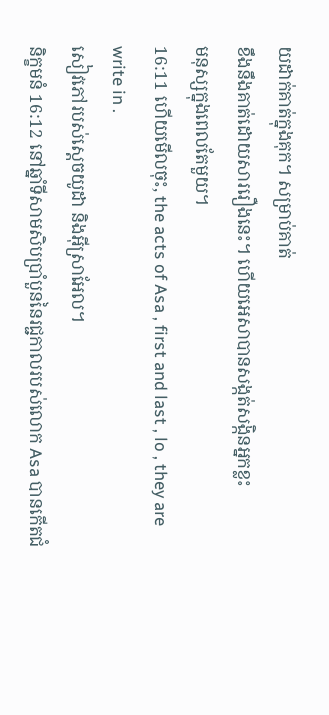យដាក់គាត់ក្នុងគុក។ សម្រាប់គាត់
ខឹងនឹងគាត់ដោយសាររឿងនេះ។ ហើយអេសាបានសង្កត់សង្កិនអ្នកខ្លះ
មនុស្សក្នុងពេលតែមួយ។
16:11 ហើយមើលចុះ, the acts of Asa , first and last , lo , they are write in .
សៀវភៅរបស់ស្ដេចយូដា និងអ៊ីស្រាអែល។
និក្ខមនំ 16:12 នៅឆ្នាំទីសាមសិបប្រាំបួននៃរជ្ជកាលរបស់លោក Asa បានកើតជំ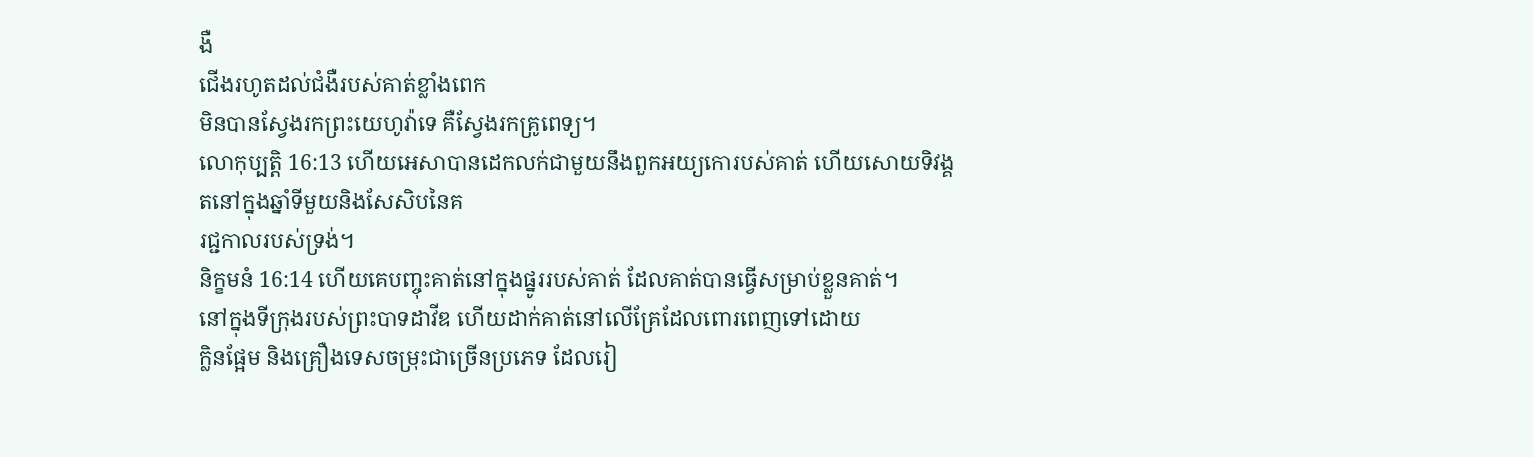ងឺ
ជើងរហូតដល់ជំងឺរបស់គាត់ខ្លាំងពេក
មិនបានស្វែងរកព្រះយេហូវ៉ាទេ គឺស្វែងរកគ្រូពេទ្យ។
លោកុប្បត្តិ 16:13 ហើយអេសាបានដេកលក់ជាមួយនឹងពួកអយ្យកោរបស់គាត់ ហើយសោយទិវង្គតនៅក្នុងឆ្នាំទីមួយនិងសែសិបនៃគ
រជ្ជកាលរបស់ទ្រង់។
និក្ខមនំ 16:14 ហើយគេបញ្ចុះគាត់នៅក្នុងផ្នូររបស់គាត់ ដែលគាត់បានធ្វើសម្រាប់ខ្លួនគាត់។
នៅក្នុងទីក្រុងរបស់ព្រះបាទដាវីឌ ហើយដាក់គាត់នៅលើគ្រែដែលពោរពេញទៅដោយ
ក្លិនផ្អែម និងគ្រឿងទេសចម្រុះជាច្រើនប្រភេទ ដែលរៀ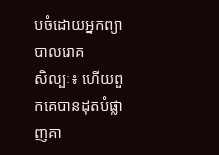បចំដោយអ្នកព្យាបាលរោគ
សិល្បៈ៖ ហើយពួកគេបានដុតបំផ្លាញគា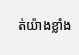ត់យ៉ាងខ្លាំង